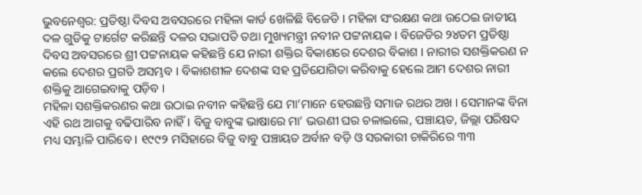ଭୁବନେଶ୍ୱର: ପ୍ରତିଷ୍ଠା ଦିବସ ଅବସରରେ ମହିଳା କାର୍ଡ ଖେଳିଛି ବିଜେଡି । ମହିଳା ସଂରକ୍ଷଣ କଥା ଉଠେଇ ଜାତୀୟ ଦଳ ଗୁଡିକୁ ଟାର୍ଗେଟ କରିଛନ୍ତି ଦଳର ସଭାପତି ତଥା ମୁଖ୍ୟମନ୍ତ୍ରୀ ନବୀନ ପଟ୍ଟନାୟକ । ବିଜେଡିର ୨୪ତମ ପ୍ରତିଷ୍ଠା ଦିବସ ଅବସରରେ ଶ୍ରୀ ପଟ୍ଟନାୟକ କହିଛନ୍ତି ଯେ ନାରୀ ଶକ୍ତିର ବିକାଶରେ ଦେଶର ବିକାଶ । ନାରୀର ସଶକ୍ତିକରଣ ନ କଲେ ଦେଶର ପ୍ରଗତି ଅସମ୍ଭବ । ବିକାଶଶୀଳ ଦେଶଙ୍କ ସହ ପ୍ରତିଯୋଗିତା କରିବାକୁ ହେଲେ ଆମ ଦେଶର ନାରୀ ଶକ୍ତିକୁ ଆଗେଇବାକୁ ପଡ଼ିବ ।
ମହିଳା ସଶକ୍ତିକରଣର କଥା ଉଠାଇ ନବୀନ କହିଛନ୍ତି ଯେ ମା’ମାନେ ହେଉଛନ୍ତି ସମାଜ ରଥର ଅଖ । ସେମାନଙ୍କ ବିନା ଏହି ରଥ ଆଗକୁ ବଢିପାରିବ ନାହିଁ । ବିଜୁ ବାବୁଙ୍କ ଭାଷାରେ ମା’ ଭଉଣୀ ଘର ଚଳାଇଲେ, ପଞ୍ଚାୟତ, ଜିଲ୍ଲା ପରିଷଦ ମଧ୍ୟ ସମ୍ଭାଳି ପାରିବେ । ୧୯୯୨ ମସିହାରେ ବିଜୁ ବାବୁ ପଞ୍ଚାୟତ ଅର୍ବାନ ବଡ଼ି ଓ ସରକାରୀ ଚାକିରିରେ ୩୩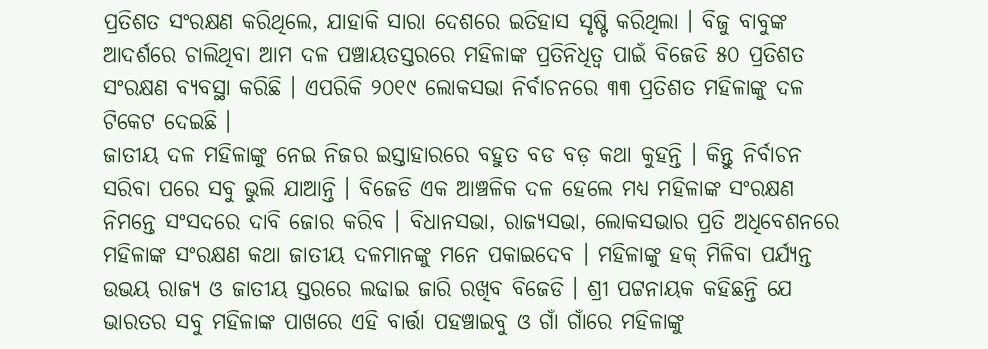ପ୍ରତିଶତ ସଂରକ୍ଷଣ କରିଥିଲେ, ଯାହାକି ସାରା ଦେଶରେ ଇତିହାସ ସୃଷ୍ଟି କରିଥିଲା । ବିଜୁ ବାବୁଙ୍କ ଆଦର୍ଶରେ ଚାଲିଥିବା ଆମ ଦଳ ପଞ୍ଚାୟତସ୍ତରରେ ମହିଳାଙ୍କ ପ୍ରତିନିଧିତ୍ୱ ପାଇଁ ବିଜେଡି ୫୦ ପ୍ରତିଶତ ସଂରକ୍ଷଣ ବ୍ୟବସ୍ଥା କରିଛି । ଏପରିକି ୨୦୧୯ ଲୋକସଭା ନିର୍ବାଚନରେ ୩୩ ପ୍ରତିଶତ ମହିଳାଙ୍କୁ ଦଳ ଟିକେଟ ଦେଇଛି ।
ଜାତୀୟ ଦଳ ମହିଳାଙ୍କୁ ନେଇ ନିଜର ଇସ୍ତାହାରରେ ବହୁତ ବଡ ବଡ଼ କଥା କୁହନ୍ତି । କିନ୍ତୁ ନିର୍ବାଚନ ସରିବା ପରେ ସବୁ ଭୁଲି ଯାଆନ୍ତି । ବିଜେଡି ଏକ ଆଞ୍ଚଳିକ ଦଳ ହେଲେ ମଧ୍ୟ ମହିଳାଙ୍କ ସଂରକ୍ଷଣ ନିମନ୍ତେ ସଂସଦରେ ଦାବି ଜୋର କରିବ । ବିଧାନସଭା, ରାଜ୍ୟସଭା, ଲୋକସଭାର ପ୍ରତି ଅଧିବେଶନରେ ମହିଳାଙ୍କ ସଂରକ୍ଷଣ କଥା ଜାତୀୟ ଦଳମାନଙ୍କୁ ମନେ ପକାଇଦେବ । ମହିଳାଙ୍କୁ ହକ୍ ମିଳିବା ପର୍ଯ୍ୟନ୍ତ ଉଭୟ ରାଜ୍ୟ ଓ ଜାତୀୟ ସ୍ତରରେ ଲଢାଇ ଜାରି ରଖିବ ବିଜେଡି । ଶ୍ରୀ ପଟ୍ଟନାୟକ କହିଛନ୍ତି ଯେ ଭାରତର ସବୁ ମହିଳାଙ୍କ ପାଖରେ ଏହି ବାର୍ତ୍ତା ପହଞ୍ଚାଇବୁ ଓ ଗାଁ ଗାଁରେ ମହିଳାଙ୍କୁ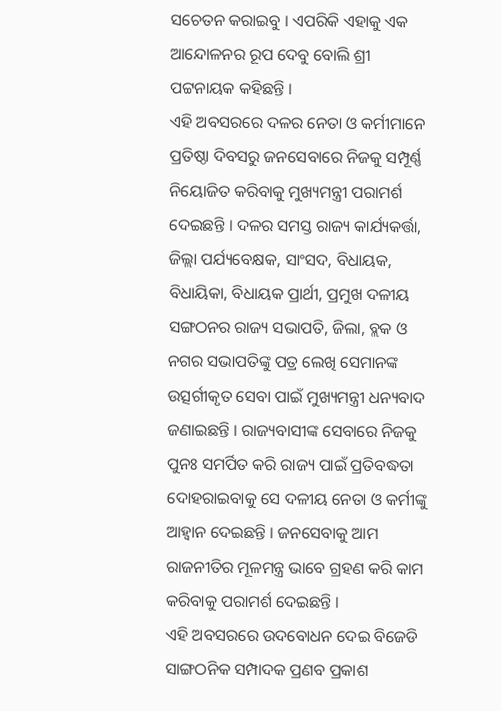ସଚେତନ କରାଇବୁ । ଏପରିକି ଏହାକୁ ଏକ ଆନ୍ଦୋଳନର ରୂପ ଦେବୁ ବୋଲି ଶ୍ରୀ ପଟ୍ଟନାୟକ କହିଛନ୍ତି ।
ଏହି ଅବସରରେ ଦଳର ନେତା ଓ କର୍ମୀମାନେ ପ୍ରତିଷ୍ଠା ଦିବସରୁ ଜନସେବାରେ ନିଜକୁ ସମ୍ପୂର୍ଣ୍ଣ ନିୟୋଜିତ କରିବାକୁ ମୁଖ୍ୟମନ୍ତ୍ରୀ ପରାମର୍ଶ ଦେଇଛନ୍ତି । ଦଳର ସମସ୍ତ ରାଜ୍ୟ କାର୍ଯ୍ୟକର୍ତ୍ତା, ଜିଲ୍ଲା ପର୍ଯ୍ୟବେକ୍ଷକ, ସାଂସଦ, ବିଧାୟକ, ବିଧାୟିକା, ବିଧାୟକ ପ୍ରାର୍ଥୀ, ପ୍ରମୁଖ ଦଳୀୟ ସଙ୍ଗଠନର ରାଜ୍ୟ ସଭାପତି, ଜିଲା, ବ୍ଲକ ଓ ନଗର ସଭାପତିଙ୍କୁ ପତ୍ର ଲେଖି ସେମାନଙ୍କ ଉତ୍ସର୍ଗୀକୃତ ସେବା ପାଇଁ ମୁଖ୍ୟମନ୍ତ୍ରୀ ଧନ୍ୟବାଦ ଜଣାଇଛନ୍ତି । ରାଜ୍ୟବାସୀଙ୍କ ସେବାରେ ନିଜକୁ ପୁନଃ ସମର୍ପିତ କରି ରାଜ୍ୟ ପାଇଁ ପ୍ରତିବଦ୍ଧତା ଦୋହରାଇବାକୁ ସେ ଦଳୀୟ ନେତା ଓ କର୍ମୀଙ୍କୁ ଆହ୍ୱାନ ଦେଇଛନ୍ତି । ଜନସେବାକୁ ଆମ ରାଜନୀତିର ମୂଳମନ୍ତ୍ର ଭାବେ ଗ୍ରହଣ କରି କାମ କରିବାକୁ ପରାମର୍ଶ ଦେଇଛନ୍ତି ।
ଏହି ଅବସରରେ ଉଦବୋଧନ ଦେଇ ବିଜେଡି ସାଙ୍ଗଠନିକ ସମ୍ପାଦକ ପ୍ରଣବ ପ୍ରକାଶ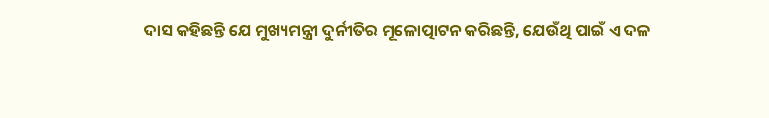ଦାସ କହିଛନ୍ତି ଯେ ମୁଖ୍ୟମନ୍ତ୍ରୀ ଦୁର୍ନୀତିର ମୂଳୋତ୍ପାଟନ କରିଛନ୍ତି, ଯେଉଁଥି ପାଇଁ ଏ ଦଳ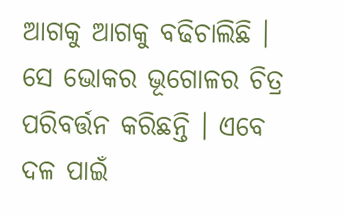ଆଗକୁ ଆଗକୁ ବଢିଚାଲିଛି । ସେ ଭୋକର ଭୂଗୋଳର ଚିତ୍ର ପରିବର୍ତ୍ତନ କରିଛନ୍ତି । ଏବେ ଦଳ ପାଇଁ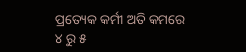ପ୍ରତ୍ୟେକ କର୍ମୀ ଅତି କମରେ ୪ ରୁ ୫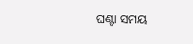ଘଣ୍ଟା ସମୟ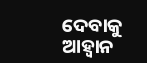ଦେବାକୁ ଆହ୍ୱାନ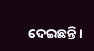ଦେଇଛନ୍ତି ।